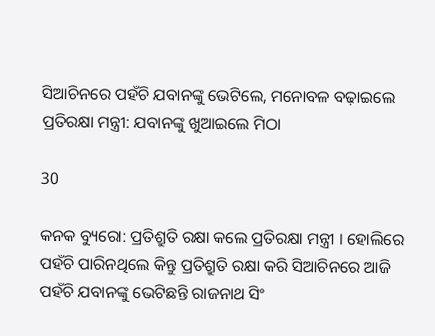ସିଆଚିନରେ ପହଁଚି ଯବାନଙ୍କୁ ଭେଟିଲେ, ମନୋବଳ ବଢ଼ାଇଲେ ପ୍ରତିରକ୍ଷା ମନ୍ତ୍ରୀ: ଯବାନଙ୍କୁ ଖୁଆଇଲେ ମିଠା

30

କନକ ବ୍ୟୁରୋ: ପ୍ରତିଶ୍ରୁତି ରକ୍ଷା କଲେ ପ୍ରତିରକ୍ଷା ମନ୍ତ୍ରୀ । ହୋଲିରେ ପହଁଚି ପାରିନଥିଲେ କିନ୍ତୁ ପ୍ରତିଶ୍ରୁତି ରକ୍ଷା କରି ସିଆଚିନରେ ଆଜି ପହଁଚି ଯବାନଙ୍କୁ ଭେଟିଛନ୍ତି ରାଜନାଥ ସିଂ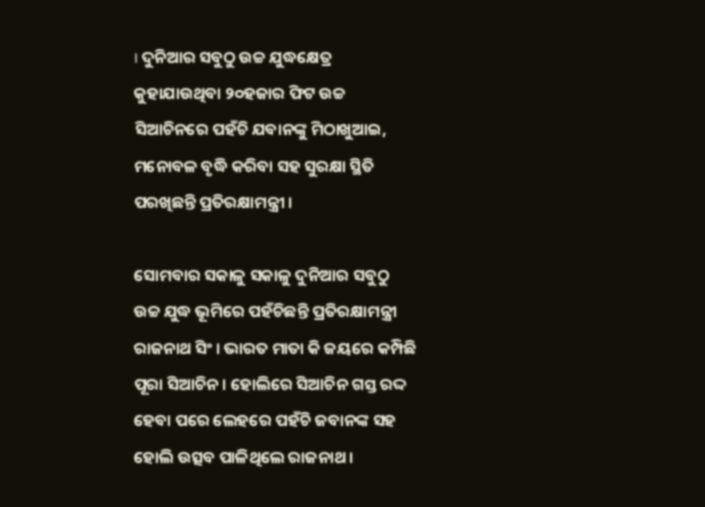। ଦୁନିଆର ସବୁଠୁ ଉଚ୍ଚ ଯୁଦ୍ଧକ୍ଷେତ୍ର କୁହାଯାଉଥିବା ୨୦ହଜାର ଫିଟ ଉଚ୍ଚ ସିଆଚିନରେ ପହଁଚି ଯବାନଙ୍କୁ ମିଠାଖୁଆଇ, ମନୋବଳ ବୃଦ୍ଧି କରିବା ସହ ସୁରକ୍ଷା ସ୍ଥିତି ପରଖିଛନ୍ତି ପ୍ରତିରକ୍ଷାମନ୍ତ୍ରୀ ।

ସୋମବାର ସକାଳୁ ସକାଳୁ ଦୁନିଆର ସବୁଠୁ ଉଚ୍ଚ ଯୁଦ୍ଧ ଭୂମିରେ ପହଁଚିଛନ୍ତି ପ୍ରତିରକ୍ଷାମନ୍ତ୍ରୀ ରାଜନାଥ ସିଂ । ଭାରତ ମାତା କି ଜୟରେ କମ୍ପିଛି ପୂରା ସିଆଚିନ । ହୋଲିରେ ସିଆଚିନ ଗସ୍ତ ରଦ୍ଦ ହେବା ପରେ ଲେହରେ ପହଁଚି ଜବାନଙ୍କ ସହ ହୋଲି ଉତ୍ସବ ପାଳିଥିଲେ ରାଜନାଥ ।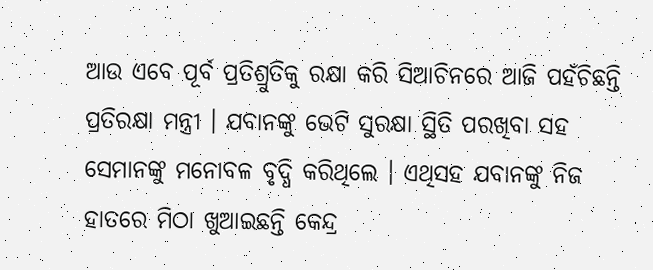ଆଉ ଏବେ ପୂର୍ବ ପ୍ରତିଶ୍ରୁତିକୁ ରକ୍ଷା କରି ସିଆଚିନରେ ଆଜି ପହଁଚିଛନ୍ତି ପ୍ରତିରକ୍ଷା ମନ୍ତ୍ରୀ । ଯବାନଙ୍କୁ ଭେଟି ସୁରକ୍ଷା ସ୍ଥିତି ପରଖିବା ସହ ସେମାନଙ୍କୁ ମନୋବଳ ବୃଦ୍ଧି କରିଥିଲେ । ଏଥିସହ ଯବାନଙ୍କୁ ନିଜ ହାତରେ ମିଠା ଖୁଆଇଛନ୍ତି କେନ୍ଦ୍ର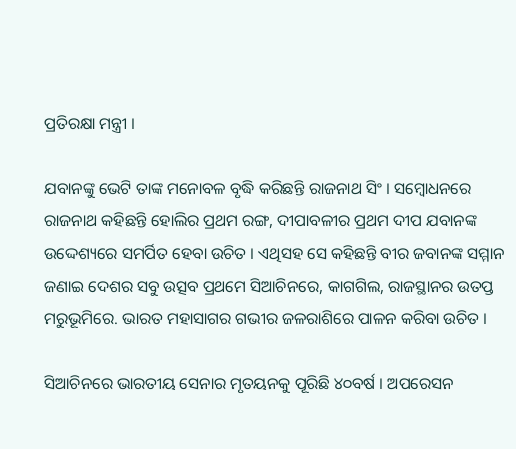ପ୍ରତିରକ୍ଷା ମନ୍ତ୍ରୀ ।

ଯବାନଙ୍କୁ ଭେଟି ତାଙ୍କ ମନୋବଳ ବୃଦ୍ଧି କରିଛନ୍ତି ରାଜନାଥ ସିଂ । ସମ୍ବୋଧନରେ ରାଜନାଥ କହିଛନ୍ତି ହୋଲିର ପ୍ରଥମ ରଙ୍ଗ, ଦୀପାବଳୀର ପ୍ରଥମ ଦୀପ ଯବାନଙ୍କ ଉଦ୍ଦେଶ୍ୟରେ ସମର୍ପିତ ହେବା ଉଚିତ । ଏଥିସହ ସେ କହିଛନ୍ତି ବୀର ଜବାନଙ୍କ ସମ୍ମାନ ଜଣାଇ ଦେଶର ସବୁ ଉତ୍ସବ ପ୍ରଥମେ ସିଆଚିନରେ, କାଗଗିଲ, ରାଜସ୍ଥାନର ଉତପ୍ତ ମରୁଭୂମିରେ. ଭାରତ ମହାସାଗର ଗଭୀର ଜଳରାଶିରେ ପାଳନ କରିବା ଉଚିତ ।

ସିଆଚିନରେ ଭାରତୀୟ ସେନାର ମୃତୟନକୁ ପୂରିଛି ୪୦ବର୍ଷ । ଅପରେସନ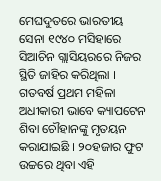ମେଘଦୁତରେ ଭାରତୀୟ ସେନା ୧୯୪୦ ମସିହାରେ ସିଆଚିନ ଗ୍ଲାସିୟରରେ ନିଜର ସ୍ଥିତି ଜାହିର କରିଥିଲା । ଗତବର୍ଷ ପ୍ରଥମ ମହିଳା ଅଧୀକାରୀ ଭାବେ କ୍ୟାପଟେନ ଶିବା ଚୌହାନଙ୍କୁ ମୃତୟନ କରାଯାଇଛି । ୨୦ହଜାର ଫୁଟ ଉଚ୍ଚରେ ଥିବା ଏହି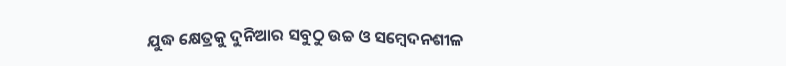ଯୁଦ୍ଧ କ୍ଷେତ୍ରକୁ ଦୁନିଆର ସବୁଠୁ ଉଚ୍ଚ ଓ ସମ୍ବେଦନଶୀଳ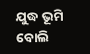ଯୁଦ୍ଧ ଭୂମି ବୋଲି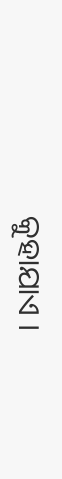କୁହାଯାଏ ।